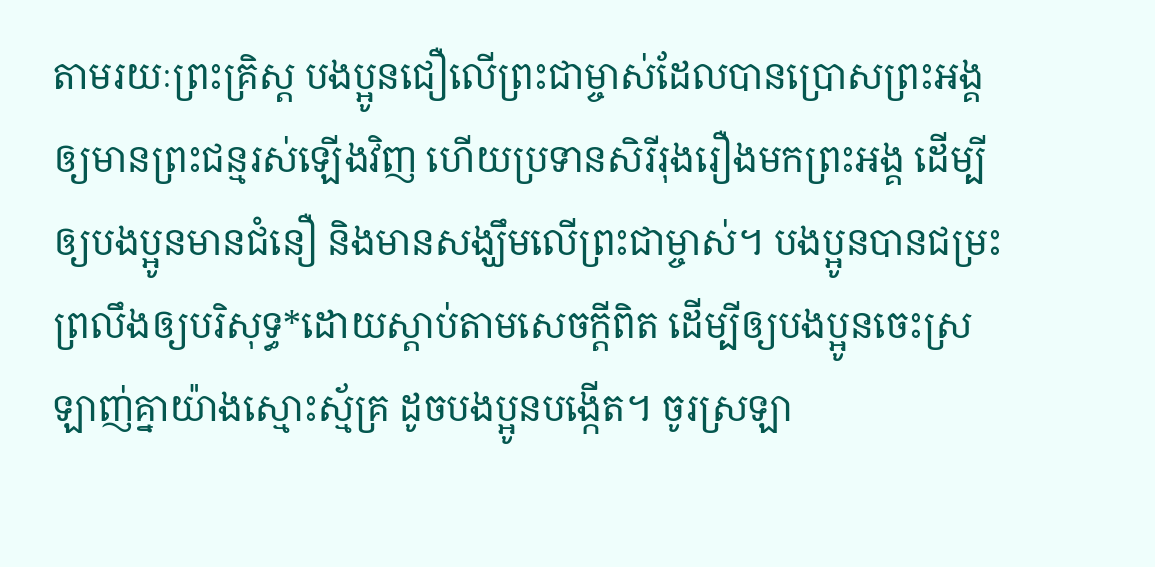តាមរយៈព្រះគ្រិស្ត បងប្អូនជឿលើព្រះជាម្ចាស់ដែលបានប្រោសព្រះអង្គឲ្យមានព្រះជន្មរស់ឡើងវិញ ហើយប្រទានសិរីរុងរឿងមកព្រះអង្គ ដើម្បីឲ្យបងប្អូនមានជំនឿ និងមានសង្ឃឹមលើព្រះជាម្ចាស់។ បងប្អូនបានជម្រះព្រលឹងឲ្យបរិសុទ្ធ*ដោយស្ដាប់តាមសេចក្ដីពិត ដើម្បីឲ្យបងប្អូនចេះស្រឡាញ់គ្នាយ៉ាងស្មោះស្ម័គ្រ ដូចបងប្អូនបង្កើត។ ចូរស្រឡា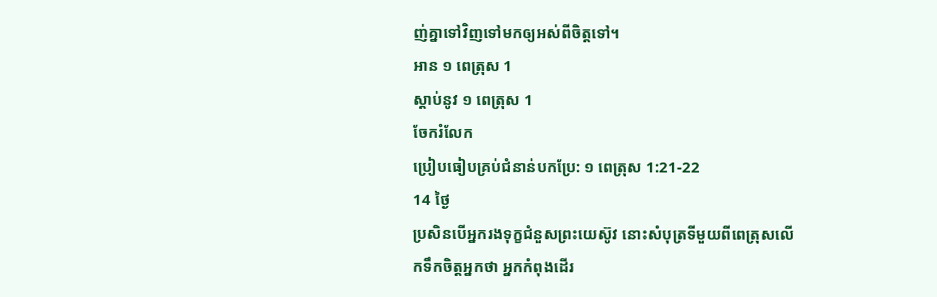ញ់គ្នាទៅវិញទៅមកឲ្យអស់ពីចិត្តទៅ។
អាន ១ ពេត្រុស 1
ស្ដាប់នូវ ១ ពេត្រុស 1
ចែករំលែក
ប្រៀបធៀបគ្រប់ជំនាន់បកប្រែ: ១ ពេត្រុស 1:21-22
14 ថ្ងៃ
ប្រសិនបើអ្នករងទុក្ខជំនួសព្រះយេស៊ូវ នោះសំបុត្រទីមួយពីពេត្រុសលើកទឹកចិត្ដអ្នកថា អ្នកកំពុងដើរ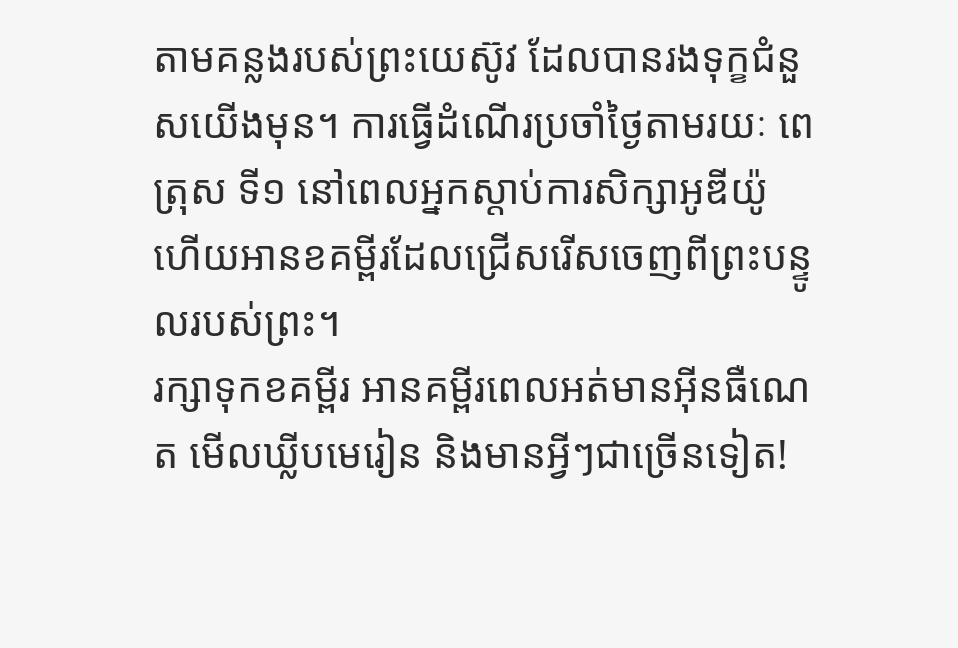តាមគន្លងរបស់ព្រះយេស៊ូវ ដែលបានរងទុក្ខជំនួសយើងមុន។ ការធ្វើដំណើរប្រចាំថ្ងៃតាមរយៈ ពេត្រុស ទី១ នៅពេលអ្នកស្តាប់ការសិក្សាអូឌីយ៉ូ ហើយអានខគម្ពីរដែលជ្រើសរើសចេញពីព្រះបន្ទូលរបស់ព្រះ។
រក្សាទុកខគម្ពីរ អានគម្ពីរពេលអត់មានអ៊ីនធឺណេត មើលឃ្លីបមេរៀន និងមានអ្វីៗជាច្រើនទៀត!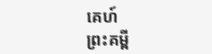គេហ៍
ព្រះគម្ពី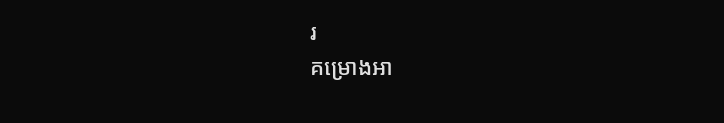រ
គម្រោងអា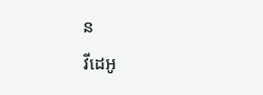ន
វីដេអូ